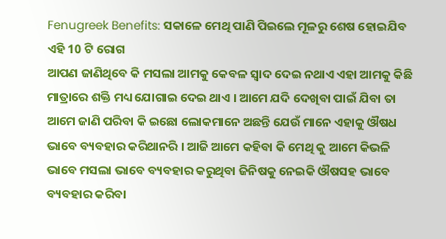Fenugreek Benefits: ସକାଳେ ମେଥି ପାଣି ପିଇଲେ ମୂଳରୁ ଶେଷ ହୋଇଯିବ ଏହି 10 ଟି ରୋଗ
ଆପଣ ଜାଣିଥିବେ କି ମସଲା ଆମକୁ କେବଳ ସ୍ୱାଦ ଦେଇ ନଥାଏ ଏହା ଆମକୁ କିଛି ମାତ୍ରାରେ ଶକ୍ତି ମଧ୍ୟ ଯୋଗାଇ ଦେଇ ଥାଏ । ଆମେ ଯଦି ଦେଖିବା ପାଇଁ ଯିବା ତା ଆମେ ଜାଣି ପରିବା କି ଇଛୋ ଲୋକମାନେ ଅଛନ୍ତି ଯେଉଁ ମାନେ ଏହାକୁ ଔଷଧ ଭାବେ ବ୍ୟବହାର କରିଥାନରି । ଆଜି ଆମେ କହିବା କି ମେଥି କୁ ଆମେ କିଭଳି ଭାବେ ମସଲା ଭାବେ ବ୍ୟବହାର କରୁଥିବା ଜିନିଷକୁ ନେଇକି ଔଷସହ ଭାବେ ବ୍ୟବହାର କରିବା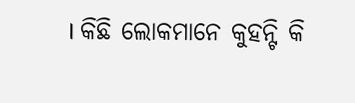। କିଛି ଲୋକମାନେ କୁହନ୍ଟି କି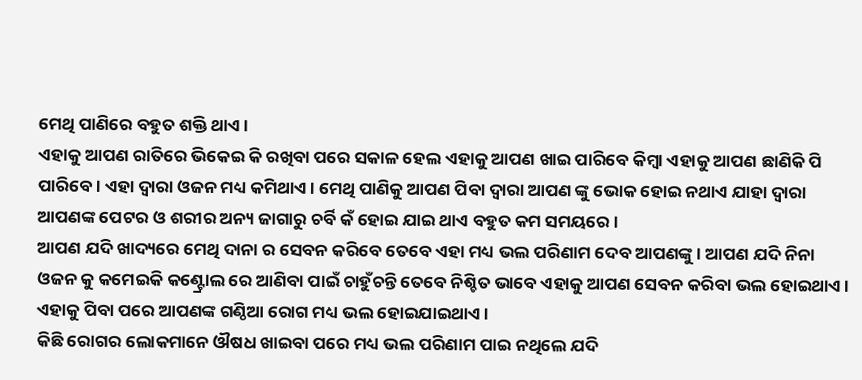ମେଥି ପାଣିରେ ବହୁତ ଶକ୍ତି ଥାଏ ।
ଏହାକୁ ଆପଣ ରାତିରେ ଭିକେଇ କି ରଖିବା ପରେ ସକାଳ ହେଲ ଏହାକୁ ଆପଣ ଖାଇ ପାରିବେ କିମ୍ବା ଏହାକୁ ଆପଣ ଛାଣିକି ପି ପାରିବେ । ଏହା ଦ୍ବାରା ଓଜନ ମଧ୍ୟ କମିଥାଏ । ମେଥି ପାଣିକୁ ଆପଣ ପିବା ଦ୍ୱାରା ଆପଣ ଙ୍କୁ ଭୋକ ହୋଇ ନଥାଏ ଯାହା ଦ୍ୱାରା ଆପଣଙ୍କ ପେଟର ଓ ଶରୀର ଅନ୍ୟ ଜାଗାରୁ ଚର୍ବି କଁ ହୋଇ ଯାଇ ଥାଏ ବହୁତ କମ ସମୟରେ ।
ଆପଣ ଯଦି ଖାଦ୍ୟରେ ମେଥି ଦାନା ର ସେବନ କରିବେ ତେବେ ଏହା ମଧ୍ୟ ଭଲ ପରିଣାମ ଦେବ ଆପଣଙ୍କୁ । ଆପଣ ଯଦି ନିନା ଓଜନ କୁ କମେଇକି କଣ୍ଟ୍ରୋଲ ରେ ଆଣିବା ପାଇଁ ଚାହୁଁଚନ୍ତି ତେବେ ନିଶ୍ଚିତ ଭାବେ ଏହାକୁ ଆପଣ ସେବନ କରିବା ଭଲ ହୋଇଥାଏ । ଏହାକୁ ପିବା ପରେ ଆପଣଙ୍କ ଗଣ୍ଠିଆ ରୋଗ ମଧ୍ୟ ଭଲ ହୋଇଯାଇଥାଏ ।
କିଛି ରୋଗର ଲୋକମାନେ ଔଷଧ ଖାଇବା ପରେ ମଧ୍ୟ ଭଲ ପରିଣାମ ପାଇ ନଥିଲେ ଯଦି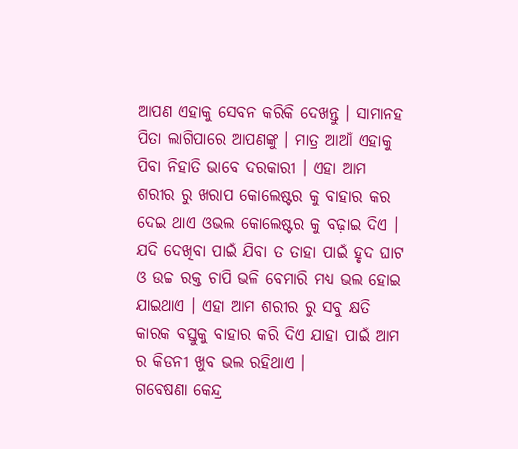ଆପଣ ଏହାକୁ ସେବନ କରିକି ଦେଖନ୍ତୁ । ସାମାନହ ପିତା ଲାଗିପାରେ ଆପଣଙ୍କୁ । ମାତ୍ର ଆଆଁ ଏହାକୁ ପିବା ନିହାତି ଭାବେ ଦରକାରୀ । ଏହା ଆମ ଶରୀର ରୁ ଖରାପ କୋଲେଷ୍ଟର କୁ ବାହାର କର ଦେଇ ଥାଏ ଓଭଲ କୋଲେଷ୍ଟର କୁ ବଢ଼ାଇ ଦିଏ ।
ଯଦି ଦେଖିବା ପାଇଁ ଯିବା ତ ତାହା ପାଇଁ ହୃଦ ଘାଟ ଓ ଉଚ୍ଚ ରକ୍ତ ଚାପି ଭଳି ବେମାରି ମଧ୍ୟ ଭଲ ହୋଇ ଯାଇଥାଏ । ଏହା ଆମ ଶରୀର ରୁ ସବୁ କ୍ଷତି କାରକ ବସ୍ତୁକୁ ବାହାର କରି ଦିଏ ଯାହା ପାଇଁ ଆମ ର କିଡନୀ ଖୁବ ଭଲ ରହିଥାଏ ।
ଗବେଷଣା କେନ୍ଦ୍ର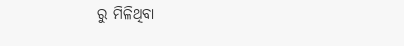ରୁ ମିଳିଥିବା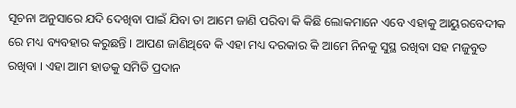ସୂଚନା ଅନୁସାରେ ଯଦି ଦେଖିବା ପାଇଁ ଯିବା ତା ଆମେ ଜାଣି ପରିବା କି କିଛି ଲୋକମାନେ ଏବେ ଏହାକୁ ଆୟୁରବେଦୀକ ରେ ମଧ୍ୟ ବ୍ୟବହାର କରୁଛନ୍ତି । ଆପଣ ଜାଣିଥିବେ କି ଏହା ମଧ୍ୟ ଦରକାର କି ଆମେ ନିନକୁ ସୁସ୍ଥ ରଖିବା ସହ ମଜୁବୁତ ରଖିବା । ଏହା ଆମ ହାଡକୁ ସମିତି ପ୍ରଦାନ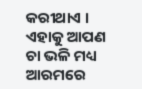କରୀଥାଏ । ଏହାକୁ ଆପଣ ଚା ଭଳି ମଧ୍ୟ ଆରମରେ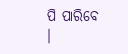ପି ପାରିବେ ।